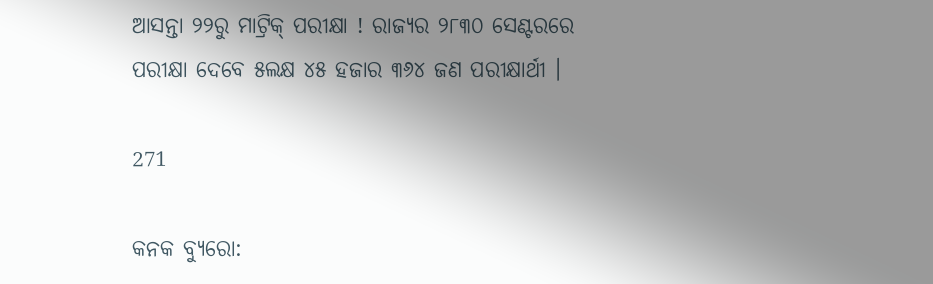ଆସନ୍ତା ୨୨ରୁ ମାଟ୍ରିକ୍ ପରୀକ୍ଷା ! ରାଜ୍ୟର ୨୮୩୦ ସେଣ୍ଟରରେ ପରୀକ୍ଷା ଦେବେ ୫ଲକ୍ଷ ୪୫ ହଜାର ୩୬୪ ଜଣ ପରୀକ୍ଷାର୍ଥୀ ।

271

କନକ ବ୍ୟୁରୋ: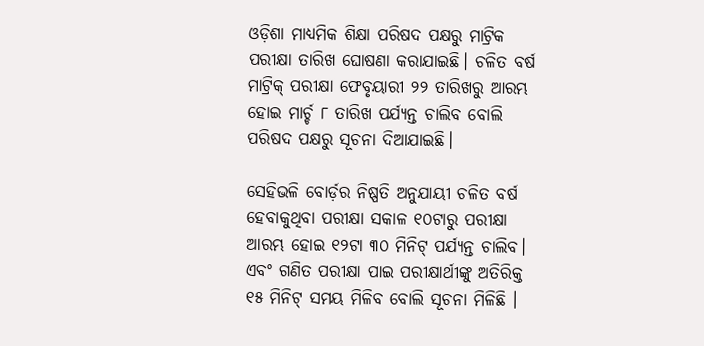ଓଡ଼ିଶା ମାଧ୍ୟମିକ ଶିକ୍ଷା ପରିଷଦ ପକ୍ଷରୁ ମାଟ୍ରିକ ପରୀକ୍ଷା ତାରିଖ ଘୋଷଣା କରାଯାଇଛି। ଚଳିତ ବର୍ଷ ମାଟ୍ରିକ୍ ପରୀକ୍ଷା ଫେବୃୟାରୀ ୨୨ ତାରିଖରୁ ଆରମ୍ଭ ହୋଇ ମାର୍ଚ୍ଚ ୮ ତାରିଖ ପର୍ଯ୍ୟନ୍ତ ଚାଲିବ ବୋଲି ପରିଷଦ ପକ୍ଷରୁ ସୂଚନା ଦିଆଯାଇଛି।

ସେହିଭଳି ବୋର୍ଡ଼ର ନିଷ୍ପତି ଅନୁଯାୟୀ ଚଳିତ ବର୍ଷ ହେବାକୁଥିବା ପରୀକ୍ଷା ସକାଳ ୧୦ଟାରୁ ପରୀକ୍ଷା  ଆରମ୍ଭ ହୋଇ ୧୨ଟା ୩୦ ମିନିଟ୍ ପର୍ଯ୍ୟନ୍ତ ଚାଲିବ। ଏବଂ ଗଣିତ ପରୀକ୍ଷା ପାଇ ପରୀକ୍ଷାର୍ଥୀଙ୍କୁ ଅତିରିକ୍ତ ୧୫ ମିନିଟ୍ ସମୟ ମିଳିବ ବୋଲି ସୂଚନା ମିଳିଛି ।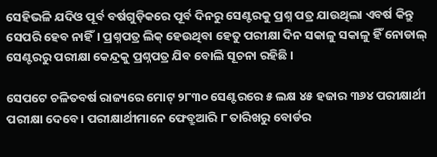ସେହିଭଳି ଯଦିଓ ପୂର୍ବ ବର୍ଷଗୁଡ଼ିକରେ ପୂର୍ବ ଦିନରୁ ସେଣ୍ଟରକୁ ପ୍ରଶ୍ନ ପତ୍ର ଯାଉଥିଲା ଏବର୍ଷ କିନ୍ତୁ ସେପରି ହେବ ନାହିଁ। ପ୍ରଶ୍ନପତ୍ର ଲିକ୍ ହେଉଥିବା ହେତୁ ପରୀକ୍ଷା ଦିନ ସକାଳୁ ସକାଳୁ ହିଁ ନୋଡାଲ୍ ସେଣ୍ଟରରୁ ପରୀକ୍ଷା କେନ୍ଦ୍ରକୁ ପ୍ରଶ୍ନପତ୍ର ଯିବ ବୋଲି ସୂଚନା ରହିଛି ।

ସେପଟେ ଚଳିତବର୍ଷ ରାଜ୍ୟରେ ମୋଟ୍ ୨୮୩୦ ସେଣ୍ଟରରେ ୫ ଲକ୍ଷ ୪୫ ହଜାର ୩୬୪ ପରୀକ୍ଷାର୍ଥୀ ପରୀକ୍ଷା ଦେବେ। ପରୀକ୍ଷାର୍ଥୀମାନେ ଫେବ୍ରୁଆରି ୮ ତାରିଖରୁ ବୋର୍ଡର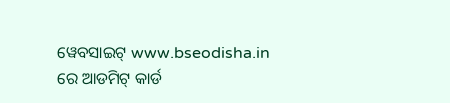ୱେବସାଇଟ୍ www.bseodisha.in ରେ ଆଡମିଟ୍ କାର୍ଡ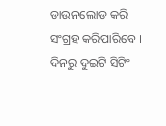ଡାଉନଲୋଡ କରି ସଂଗ୍ରହ କରିପାରିବେ । ଦିନରୁ ଦୁଇଟି ସିଟିଂ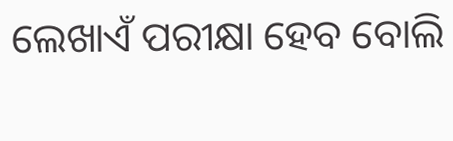ଲେଖାଏଁ ପରୀକ୍ଷା ହେବ ବୋଲି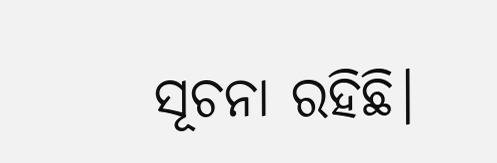ସୂଚନା ରହିଛି।